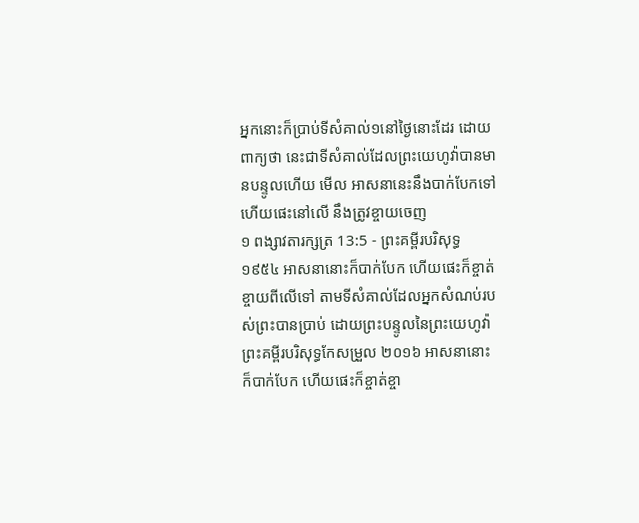អ្នកនោះក៏ប្រាប់ទីសំគាល់១នៅថ្ងៃនោះដែរ ដោយពាក្យថា នេះជាទីសំគាល់ដែលព្រះយេហូវ៉ាបានមានបន្ទូលហើយ មើល អាសនានេះនឹងបាក់បែកទៅ ហើយផេះនៅលើ នឹងត្រូវខ្ចាយចេញ
១ ពង្សាវតារក្សត្រ 13:5 - ព្រះគម្ពីរបរិសុទ្ធ ១៩៥៤ អាសនានោះក៏បាក់បែក ហើយផេះក៏ខ្ចាត់ខ្ចាយពីលើទៅ តាមទីសំគាល់ដែលអ្នកសំណប់របស់ព្រះបានប្រាប់ ដោយព្រះបន្ទូលនៃព្រះយេហូវ៉ា ព្រះគម្ពីរបរិសុទ្ធកែសម្រួល ២០១៦ អាសនានោះក៏បាក់បែក ហើយផេះក៏ខ្ចាត់ខ្ចា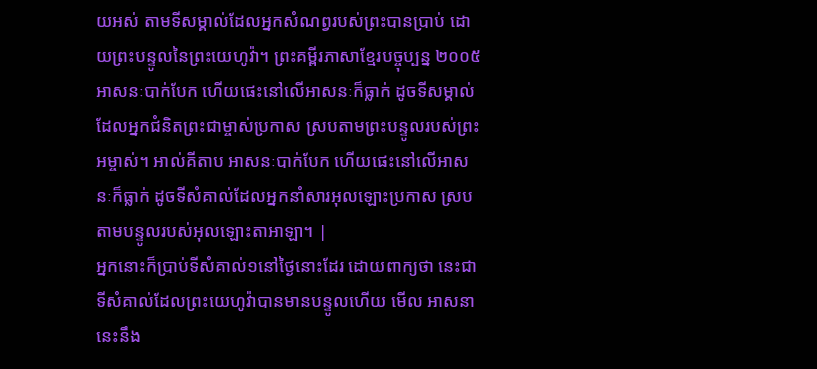យអស់ តាមទីសម្គាល់ដែលអ្នកសំណព្វរបស់ព្រះបានប្រាប់ ដោយព្រះបន្ទូលនៃព្រះយេហូវ៉ា។ ព្រះគម្ពីរភាសាខ្មែរបច្ចុប្បន្ន ២០០៥ អាសនៈបាក់បែក ហើយផេះនៅលើអាសនៈក៏ធ្លាក់ ដូចទីសម្គាល់ដែលអ្នកជំនិតព្រះជាម្ចាស់ប្រកាស ស្របតាមព្រះបន្ទូលរបស់ព្រះអម្ចាស់។ អាល់គីតាប អាសនៈបាក់បែក ហើយផេះនៅលើអាសនៈក៏ធ្លាក់ ដូចទីសំគាល់ដែលអ្នកនាំសារអុលឡោះប្រកាស ស្របតាមបន្ទូលរបស់អុលឡោះតាអាឡា។ |
អ្នកនោះក៏ប្រាប់ទីសំគាល់១នៅថ្ងៃនោះដែរ ដោយពាក្យថា នេះជាទីសំគាល់ដែលព្រះយេហូវ៉ាបានមានបន្ទូលហើយ មើល អាសនានេះនឹង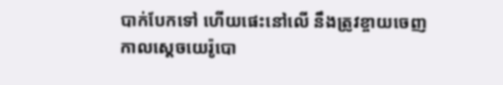បាក់បែកទៅ ហើយផេះនៅលើ នឹងត្រូវខ្ចាយចេញ
កាលស្តេចយេរ៉ូបោ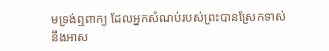មទ្រង់ឮពាក្យ ដែលអ្នកសំណប់របស់ព្រះបានស្រែកទាស់នឹងអាស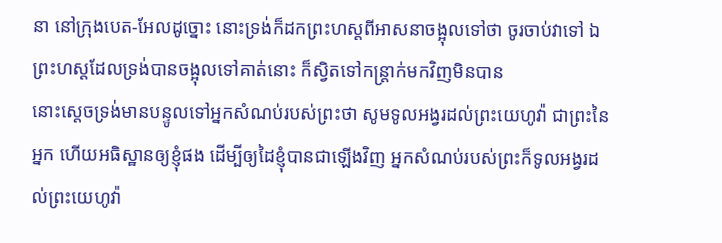នា នៅក្រុងបេត-អែលដូច្នោះ នោះទ្រង់ក៏ដកព្រះហស្តពីអាសនាចង្អុលទៅថា ចូរចាប់វាទៅ ឯព្រះហស្តដែលទ្រង់បានចង្អុលទៅគាត់នោះ ក៏ស្វិតទៅកន្ត្រាក់មកវិញមិនបាន
នោះស្តេចទ្រង់មានបន្ទូលទៅអ្នកសំណប់របស់ព្រះថា សូមទូលអង្វរដល់ព្រះយេហូវ៉ា ជាព្រះនៃអ្នក ហើយអធិស្ឋានឲ្យខ្ញុំផង ដើម្បីឲ្យដៃខ្ញុំបានជាឡើងវិញ អ្នកសំណប់របស់ព្រះក៏ទូលអង្វរដល់ព្រះយេហូវ៉ា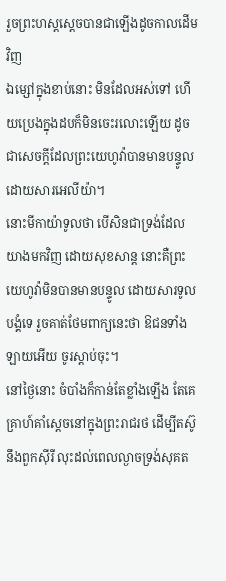រួចព្រះហស្តស្តេចបានជាឡើងដូចកាលដើមវិញ
ឯម្សៅក្នុងខាប់នោះ មិនដែលអស់ទៅ ហើយប្រេងក្នុងដបក៏មិនចេះរលោះឡើយ ដូចជាសេចក្ដីដែលព្រះយេហូវ៉ាបានមានបន្ទូល ដោយសារអេលីយ៉ា។
នោះមីកាយ៉ាទូលថា បើសិនជាទ្រង់ដែលយាងមកវិញ ដោយសុខសាន្ត នោះគឺព្រះយេហូវ៉ាមិនបានមានបន្ទូល ដោយសារទូលបង្គំទេ រួចគាត់ថែមពាក្យនេះថា ឱជនទាំងឡាយអើយ ចូរស្តាប់ចុះ។
នៅថ្ងៃនោះ ចំបាំងក៏កាន់តែខ្លាំងឡើង តែគេគ្រាហ៍គាំស្តេចនៅក្នុងព្រះរាជរថ ដើម្បីតស៊ូនឹងពួកស៊ីរី លុះដល់ពេលល្ងាចទ្រង់សុគត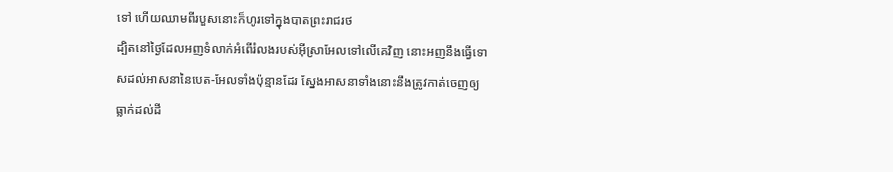ទៅ ហើយឈាមពីរបួសនោះក៏ហូរទៅក្នុងបាតព្រះរាជរថ
ដ្បិតនៅថ្ងៃដែលអញទំលាក់អំពើរំលងរបស់អ៊ីស្រាអែលទៅលើគេវិញ នោះអញនឹងធ្វើទោសដល់អាសនានៃបេត-អែលទាំងប៉ុន្មានដែរ ស្នែងអាសនាទាំងនោះនឹងត្រូវកាត់ចេញឲ្យធ្លាក់ដល់ដី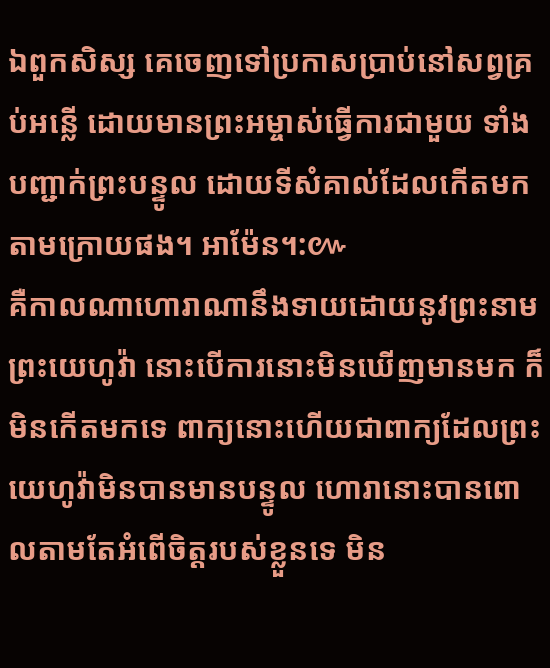ឯពួកសិស្ស គេចេញទៅប្រកាសប្រាប់នៅសព្វគ្រប់អន្លើ ដោយមានព្រះអម្ចាស់ធ្វើការជាមួយ ទាំងបញ្ជាក់ព្រះបន្ទូល ដោយទីសំគាល់ដែលកើតមកតាមក្រោយផង។ អាម៉ែន។:៚
គឺកាលណាហោរាណានឹងទាយដោយនូវព្រះនាមព្រះយេហូវ៉ា នោះបើការនោះមិនឃើញមានមក ក៏មិនកើតមកទេ ពាក្យនោះហើយជាពាក្យដែលព្រះយេហូវ៉ាមិនបានមានបន្ទូល ហោរានោះបានពោលតាមតែអំពើចិត្តរបស់ខ្លួនទេ មិន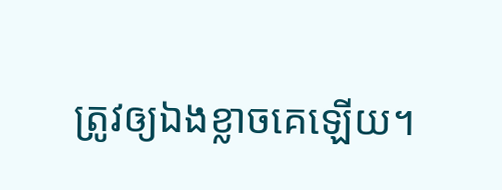ត្រូវឲ្យឯងខ្លាចគេឡើយ។